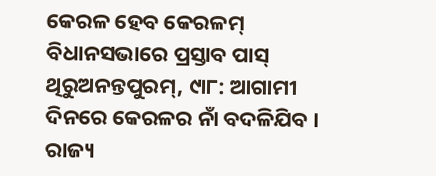କେରଳ ହେବ କେରଳମ୍ ବିଧାନସଭାରେ ପ୍ରସ୍ତାବ ପାସ୍
ଥିରୁଅନନ୍ତପୁରମ୍, ୯ା୮: ଆଗାମୀ ଦିନରେ କେରଳର ନାଁ ବଦଳିଯିବ । ରାଜ୍ୟ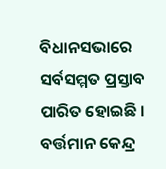ବିଧାନସଭାରେ ସର୍ବସମ୍ମତ ପ୍ରସ୍ତାବ ପାରିତ ହୋଇଛି । ବର୍ତ୍ତମାନ କେନ୍ଦ୍ର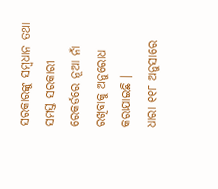ସରକାରଙ୍କୁ ସମ୍ବଧାନ ତଥା ସମସ୍ତ ସରକାରୀ ରେକର୍ଡରେ ନୂଆ ନାଁ ରଖିବାକୁ ଅନୁରୋଧ କରାଯାଇଛି ।
ଧାରା ୧୧୮ ଅନୁସାରେ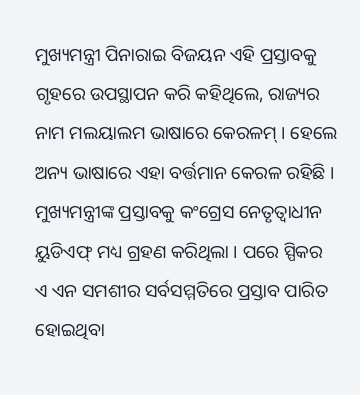ମୁଖ୍ୟମନ୍ତ୍ରୀ ପିନାରାଇ ବିଜୟନ ଏହି ପ୍ରସ୍ତାବକୁ ଗୃହରେ ଉପସ୍ଥାପନ କରି କହିଥିଲେ, ରାଜ୍ୟର ନାମ ମଲୟାଲମ ଭାଷାରେ କେରଳମ୍ । ହେଲେ ଅନ୍ୟ ଭାଷାରେ ଏହା ବର୍ତ୍ତମାନ କେରଳ ରହିଛି । ମୁଖ୍ୟମନ୍ତ୍ରୀଙ୍କ ପ୍ରସ୍ତାବକୁ କଂଗ୍ରେସ ନେତୃତ୍ୱାଧୀନ ୟୁଡିଏଫ୍ ମଧ୍ୟ ଗ୍ରହଣ କରିଥିଲା । ପରେ ସ୍ପିକର ଏ ଏନ ସମଶୀର ସର୍ବସମ୍ମତିରେ ପ୍ରସ୍ତାବ ପାରିତ ହୋଇଥିବା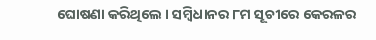ଘୋଷଣା କରିଥିଲେ । ସମ୍ବିଧାନର ୮ମ ସୂଚୀରେ କେରଳର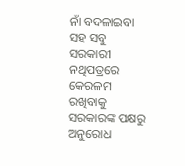ନାଁ ବଦଳାଇବା ସହ ସବୁ ସରକାରୀ ନଥିପତ୍ରରେ କେରଳମ ରଖିବାକୁ ସରକାରଙ୍କ ପକ୍ଷରୁ ଅନୁରୋଧ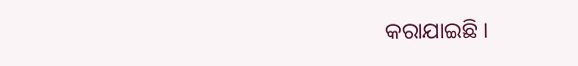କରାଯାଇଛି ।